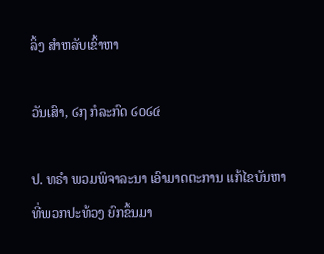ລິ້ງ ສຳຫລັບເຂົ້າຫາ

ວັນເສົາ, ໒໗ ກໍລະກົດ ໒໐໒໔

ປ. ທຣຳ ພວມພິຈາລະນາ ເອົາມາດຕະການ ແກ້ໄຂບັນຫາ ທີ່ພວກປະທ້ວງ ຍົກຂຶ້ນມາ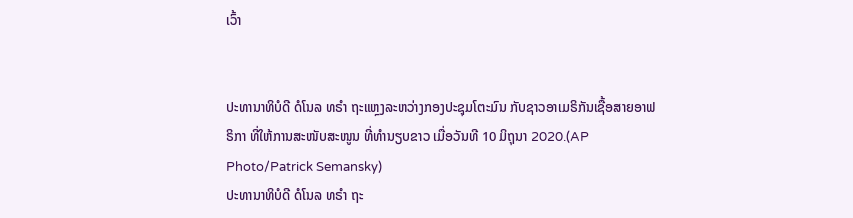ເວົ້າ


ປະທານາທິບໍດີ ດໍໂນລ ທຣຳ ຖະແຫຼງລະຫວ່າງກອງປະຊຸມໂຕະມົນ ກັບຊາວອາເມຣິກັນເຊື້ອສາຍອາຟຣິກາ ທີ່ໃຫ້ການສະໜັບສະໜູນ ທີ່ທຳນຽບຂາວ ເມື່ອວັນທີ 10 ມິຖຸນາ 2020.(AP Photo/Patrick Semansky)
ປະທານາທິບໍດີ ດໍໂນລ ທຣຳ ຖະ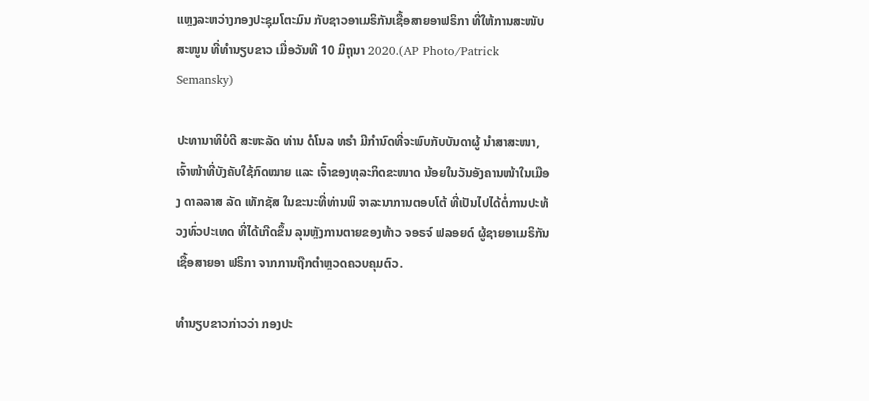ແຫຼງລະຫວ່າງກອງປະຊຸມໂຕະມົນ ກັບຊາວອາເມຣິກັນເຊື້ອສາຍອາຟຣິກາ ທີ່ໃຫ້ການສະໜັບສະໜູນ ທີ່ທຳນຽບຂາວ ເມື່ອວັນທີ 10 ມິຖຸນາ 2020.(AP Photo/Patrick Semansky)

ປະທານາທິບໍດີ ສະຫະລັດ ທ່ານ ດໍໂນລ ທຣຳ ມີກຳນົດທີ່ຈະພົບກັບບັນດາຜູ້ ນຳສາສະໜາ, ເຈົ້າໜ້າທີ່ບັງຄັບໃຊ້ກົດໝາຍ ແລະ ເຈົ້າຂອງທຸລະກິດຂະໜາດ ນ້ອຍໃນວັນອັງຄານໜ້າໃນເມືອງ ດາລລາສ ລັດ ເທັກຊັສ ໃນຂະນະທີ່ທ່ານພິ ຈາລະນາການຕອບໂຕ້ ທີ່ເປັນໄປໄດ້ຕໍ່ການປະທ້ວງທົ່ວປະເທດ ທີ່ໄດ້ເກີດຂຶ້ນ ລຸນຫຼັງການຕາຍຂອງທ້າວ ຈອຣຈ໌ ຟລອຍດ໌ ຜູ້ຊາຍອາເມຣິກັນ ເຊື້ອສາຍອາ ຟຣິກາ ຈາກການຖືກຕຳຫຼວດຄວບຄຸມຕົວ.

ທຳນຽບຂາວກ່າວວ່າ ກອງປະ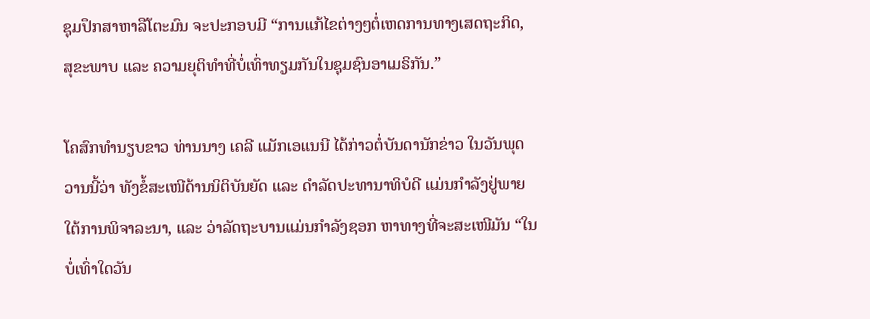ຊຸມປຶກສາຫາລືໂຕະມົນ ຈະປະກອບມີ “ການແກ້ໄຂຕ່າງໆຕໍ່ເຫດການທາງເສດຖະກິດ, ສຸຂະພາບ ແລະ ຄວາມຍຸຕິທຳທີ່ບໍ່ເທົ່າທຽມກັນໃນຊຸມຊົນອາເມຣິກັນ.”

ໂຄສົກທຳນຽບຂາວ ທ່ານນາງ ເຄລີ ແມັກເອແນນີ ໄດ້ກ່າວຕໍ່ບັນດານັກຂ່າວ ໃນວັນພຸດວານນີ້ວ່າ ທັງຂໍ້ສະເໜີດ້ານນິຕິບັນຍັດ ແລະ ດຳລັດປະທານາທິບໍດີ ແມ່ນກຳລັງຢູ່ພາຍໃຕ້ການພິຈາລະນາ, ແລະ ວ່າລັດຖະບານແມ່ນກຳລັງຊອກ ຫາທາງທີ່ຈະສະເໜີມັນ “ໃນບໍ່ເທົ່າໃດວັນ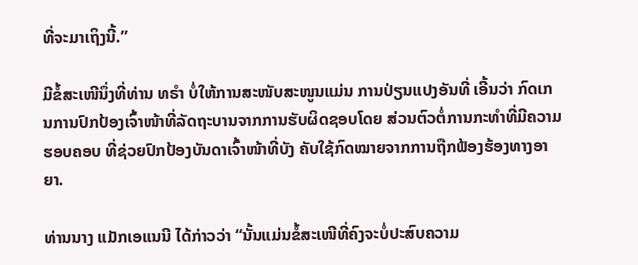ທີ່ຈະມາເຖິງນີ້.”

ມີຂໍ້ສະເໜີນຶ່ງທີ່ທ່ານ ທຣຳ ບໍ່ໃຫ້ການສະໜັບສະໜູນແມ່ນ ການປ່ຽນແປງອັນທີ່ ເອີ້ນວ່າ ກົດເກນການປົກປ້ອງເຈົ້າໜ້າທີ່ລັດຖະບານຈາກການຮັບຜິດຊອບໂດຍ ສ່ວນຕົວຕໍ່ການກະທຳທີ່ມີຄວາມຮອບຄອບ ທີ່ຊ່ວຍປົກປ້ອງບັນດາເຈົ້າໜ້າທີ່ບັງ ຄັບໃຊ້ກົດໝາຍຈາກການຖືກຟ້ອງຮ້ອງທາງອາຍາ.

ທ່ານນາງ ແມັກເອແນນີ ໄດ້ກ່າວວ່າ “ນັ້ນແມ່ນຂໍ້ສະເໜີທີ່ຄົງຈະບໍ່ປະສົບຄວາມ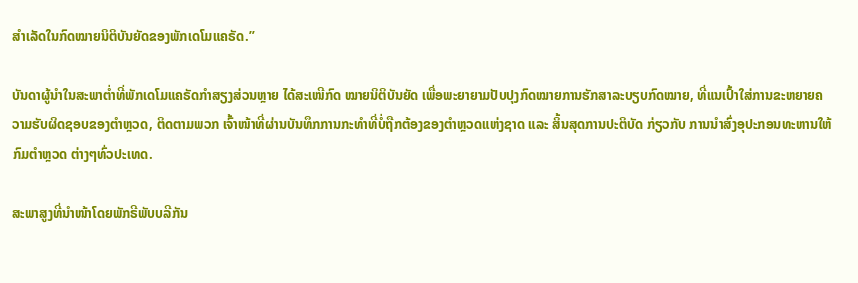ສຳເລັດໃນກົດໝາຍນິຕິບັນຍັດຂອງພັກເດໂມແຄຣັດ.”

ບັນດາຜູ້ນຳໃນສະພາຕໍ່າທີ່ພັກເດໂມແຄຣັດກຳສຽງສ່ວນຫຼາຍ ໄດ້ສະເໜີກົດ ໝາຍນິຕິບັນຍັດ ເພື່ອພະຍາຍາມປັບປຸງກົດໝາຍການຮັກສາລະບຽບກົດໝາຍ, ທີ່ແນເປົ້າໃສ່ການຂະຫຍາຍຄວາມຮັບຜິດຊອບຂອງຕຳຫຼວດ, ຕິດຕາມພວກ ເຈົ້າໜ້າທີ່ຜ່ານບັນທຶກການກະທຳທີ່ບໍ່ຖືກຕ້ອງຂອງຕຳຫຼວດແຫ່ງຊາດ ແລະ ສິ້ນສຸດການປະຕິບັດ ກ່ຽວກັບ ການນຳສົ່ງອຸປະກອນທະຫານໃຫ້ກົມຕຳຫຼວດ ຕ່າງໆທົ່ວປະເທດ.

ສະພາສູງທີ່ນຳໜ້າໂດຍພັກຣີພັບບລີກັນ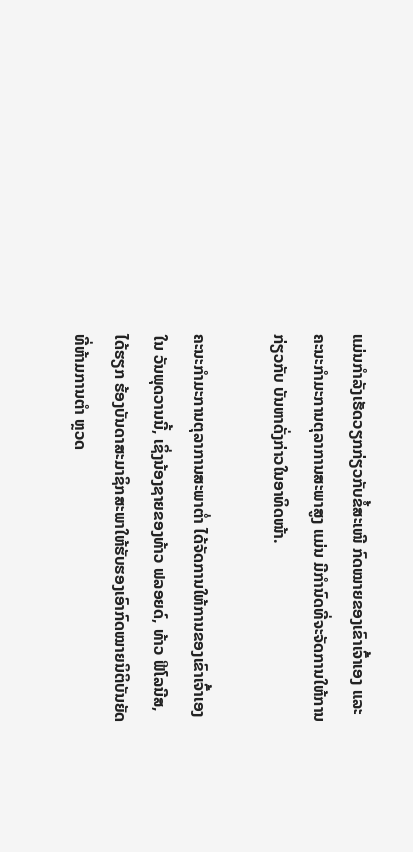ແມ່ນກຳລັງເຮັດວຽກກ່ຽວກັບຂໍ້ສະເໜີ ກົດໝາຍຂອງເຂົາເຈົ້າເອງ ແລະ ຄະນະກຳມະການຕຸລາການສະພາສູງ ແມ່ນ ມີກຳນົດທີ່ຈະຈັດການໃຫ້ການ ກ່ຽວກັບ ບັນຫາດັ່ງກ່າວໃນອາທິດໜ້າ.

ຄະນະກຳມະການຕຸລາການສະພາຕໍ່າ ໄດ້ຈັດການໃຫ້ການຂອງເຂົາເຈົ້າເອງໃນ ວັນພຸດວານນີ້, ເຊິ່ງນ້ອງຊາຍຂອງທ້າວ ຟລອຍດ໌, ທ້າວ ຟີໂລນີສ, ໄດ້ຮຽກ ຮ້ອງບັນດາສະມາຊິກສະພາໃຫ້ຮັບຮອງເອົາກົດໝາຍນິຕິບັນຍັດ ທີ່ຫ້າມການຕຳ ຫຼວດ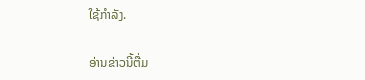ໃຊ້ກຳລັງ.

ອ່ານຂ່າວນີ້ຕື່ມ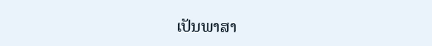ເປັນພາສາ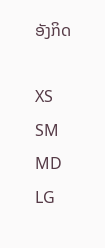ອັງກິດ

XS
SM
MD
LG